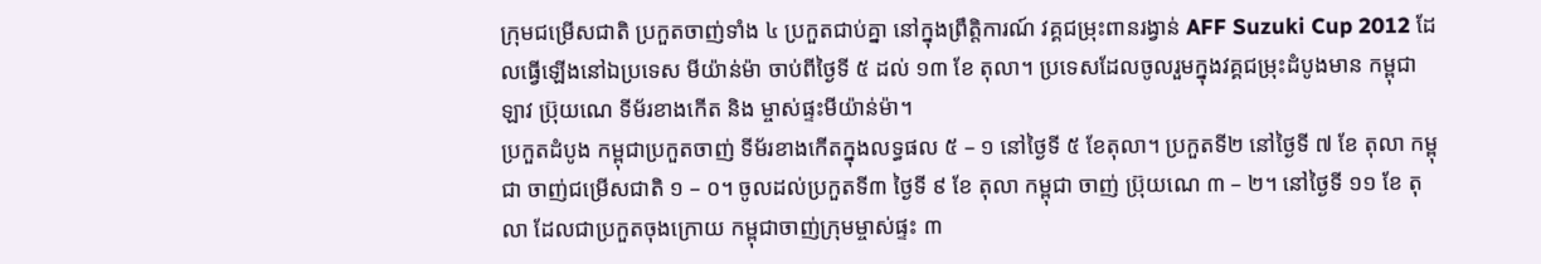ក្រុមជម្រើសជាតិ ប្រកួតចាញ់ទាំង ៤ ប្រកួតជាប់គ្នា នៅក្នុងព្រឹត្តិការណ៍ វគ្គជម្រុះពានរង្វាន់ AFF Suzuki Cup 2012 ដែលធ្វើឡើងនៅឯប្រទេស មីយ៉ាន់ម៉ា ចាប់ពីថ្ងៃទី ៥ ដល់ ១៣ ខែ តុលា។ ប្រទេសដែលចូលរួមក្នុងវគ្គជម្រុះដំបូងមាន កម្ពុជា ឡាវ ប្រ៊ុយណេ ទីម័រខាងកើត និង ម្ចាស់ផ្ទះមីយ៉ាន់ម៉ា។
ប្រកួតដំបូង កម្ពុជាប្រកួតចាញ់ ទីម័រខាងកើតក្នុងលទ្ធផល ៥ – ១ នៅថ្ងៃទី ៥ ខែតុលា។ ប្រកួតទី២ នៅថ្ងៃទី ៧ ខែ តុលា កម្ពុជា ចាញ់ជម្រើសជាតិ ១ – ០។ ចូលដល់ប្រកួតទី៣ ថ្ងៃទី ៩ ខែ តុលា កម្ពុជា ចាញ់ ប្រ៊ុយណេ ៣ – ២។ នៅថ្ងៃទី ១១ ខែ តុលា ដែលជាប្រកួតចុងក្រោយ កម្ពុជាចាញ់ក្រុមម្ចាស់ផ្ទះ ៣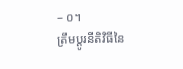– ០។
ត្រឹមប្ដូរនីតិវិធីនៃ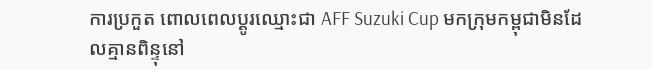ការប្រកួត ពោលពេលប្ដូរឈ្មោះជា AFF Suzuki Cup មកក្រុមកម្ពុជាមិនដែលគ្មានពិន្ទុនៅ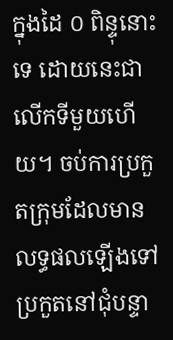ក្នុងដៃ ០ ពិន្ទុនោះទេ ដោយនេះជាលើកទីមួយហើយ។ ចប់ការប្រកួតក្រុមដែលមានលទ្ធផលឡើងទៅប្រកួតនៅជុំបន្ទា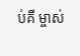ប់គឺ ម្ចាស់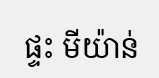ផ្ទះ មីយ៉ាន់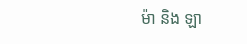ម៉ា និង ឡា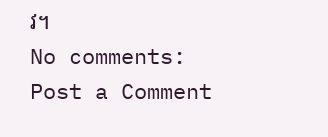វ។
No comments:
Post a Comment